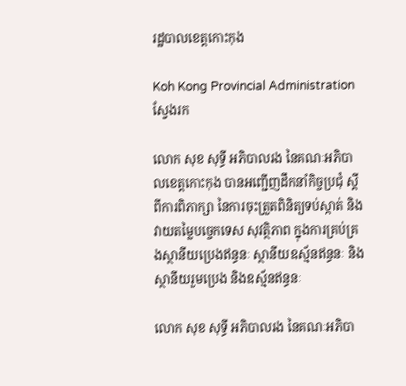រដ្ឋបាលខេត្តកោះកុង

Koh Kong Provincial Administration
ស្វែងរក

លោក សុខ សុទ្ធី អភិបាលរង នៃគណៈអភិបាលខេត្តកោះកុង បានអញ្ជើញដឹកនាំកិច្ចប្រជុំ ស្តីពីការពិភាក្សា នៃការចុះត្រួតពិនិត្យទប់ស្កាត់ និងវាយតម្លៃបច្ចេកទេស សុវត្ថិភាព ក្នុងការគ្រប់គ្រងស្ថានីយប្រេងឥន្ធនៈ ស្ថានីយឧស្ម័នឥន្ធនៈ និងស្ថានីយរួមប្រេង និងឧស្ម័នឥន្ធនៈ

លោក សុខ សុទ្ធី អភិបាលរង នៃគណៈអភិបា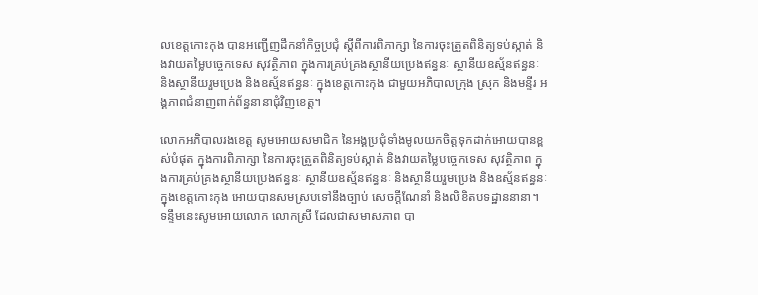លខេត្តកោះកុង បានអញ្ជើញដឹកនាំកិច្ចប្រជុំ ស្តីពីការពិភាក្សា នៃការចុះត្រួតពិនិត្យទប់ស្កាត់ និងវាយតម្លៃបច្ចេកទេស សុវត្ថិភាព ក្នុងការគ្រប់គ្រងស្ថានីយប្រេងឥន្ធនៈ ស្ថានីយឧស្ម័នឥន្ធនៈ និងស្ថានីយរួមប្រេង និងឧស្ម័នឥន្ធនៈ ក្នុងខេត្តកោះកុង ជាមួយអភិបាលក្រុង ស្រុក និងមន្ទីរ អង្គភាពជំនាញពាក់ព័ន្ធនានាជុំវិញខេត្ត។

លោកអភិបាលរងខេត្ត សូមអោយសមាជិក នៃអង្គប្រជុំទាំងមូលយកចិត្តទុកដាក់អោយបានខ្ពស់បំផុត ក្នុងការពិភាក្សា នៃការចុះត្រួតពិនិត្យទប់ស្កាត់ និងវាយតម្លៃបច្ចេកទេស សុវត្ថិភាព ក្នុងការគ្រប់គ្រងស្ថានីយប្រេងឥន្ធនៈ ស្ថានីយឧស្ម័នឥន្ធនៈ និងស្ថានីយរួមប្រេង និងឧស្ម័នឥន្ធនៈ ក្នុងខេត្តកោះកុង អោយបានសមស្របទៅនឹងច្បាប់ សេចក្តីណែនាំ និងលិខិតបទដ្ឋាននានា។ ទន្ទឹមនេះសូមអោយលោក លោកស្រី ដែលជាសមាសភាព បា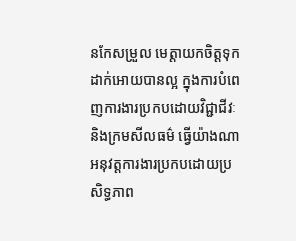នកែសម្រួល មេត្តាយកចិត្តទុកដាក់អោយបានល្អ ក្នុងការបំពេញការងារប្រកបដោយវិជ្ជាជីវៈ និងក្រមសីលធម៌ ធ្វើយ៉ាងណាអនុវត្តការងារប្រកបដោយប្រសិទ្ធភាព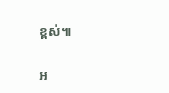ខ្ពស់៕

អ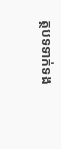ត្ថបទទាក់ទង